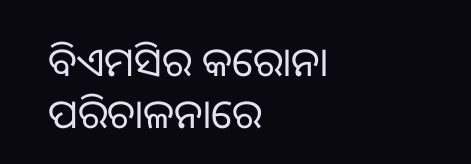ବିଏମସିର କରୋନା ପରିଚାଳନାରେ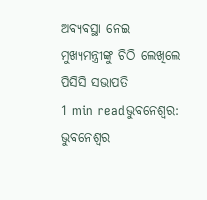ଅବ୍ୟବସ୍ଥା ନେଇ ମୁଖ୍ୟମନ୍ତ୍ରୀଙ୍କୁ ଚିଠି ଲେଖିଲେ ପିସିସି ସଭାପତି
1 min readଭୁବନେଶ୍ୱର: ଭୁବନେଶ୍ୱର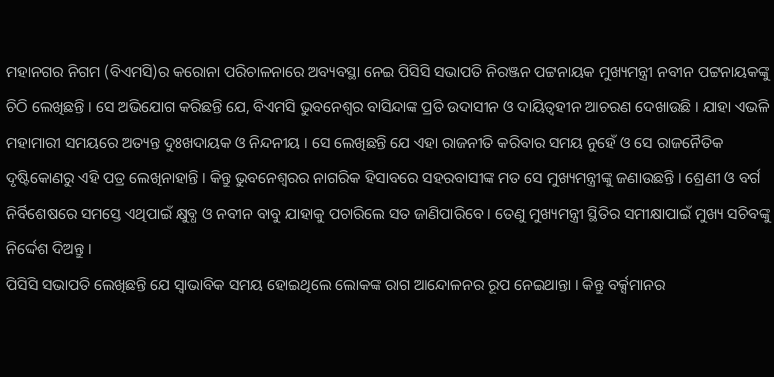ମହାନଗର ନିଗମ (ବିଏମସି)ର କରୋନା ପରିଚାଳନାରେ ଅବ୍ୟବସ୍ଥା ନେଇ ପିସିସି ସଭାପତି ନିରଞ୍ଜନ ପଟ୍ଟନାୟକ ମୁଖ୍ୟମନ୍ତ୍ରୀ ନବୀନ ପଟ୍ଟନାୟକଙ୍କୁ ଚିଠି ଲେଖିଛନ୍ତି । ସେ ଅଭିଯୋଗ କରିଛନ୍ତି ଯେ, ବିଏମସି ଭୁବନେଶ୍ୱର ବାସିନ୍ଦାଙ୍କ ପ୍ରତି ଉଦାସୀନ ଓ ଦାୟିତ୍ୱହୀନ ଆଚରଣ ଦେଖାଉଛି । ଯାହା ଏଭଳି ମହାମାରୀ ସମୟରେ ଅତ୍ୟନ୍ତ ଦୁଃଖଦାୟକ ଓ ନିନ୍ଦନୀୟ । ସେ ଲେଖିଛନ୍ତି ଯେ ଏହା ରାଜନୀତି କରିବାର ସମୟ ନୁହେଁ ଓ ସେ ରାଜନୈତିକ ଦୃଷ୍ଟିକୋଣରୁ ଏହି ପତ୍ର ଲେଖିନାହାନ୍ତି । କିନ୍ତୁ ଭୁବନେଶ୍ୱରର ନାଗରିକ ହିସାବରେ ସହରବାସୀଙ୍କ ମତ ସେ ମୁଖ୍ୟମନ୍ତ୍ରୀଙ୍କୁ ଜଣାଉଛନ୍ତି । ଶ୍ରେଣୀ ଓ ବର୍ଗ ନିର୍ବିଶେଷରେ ସମସ୍ତେ ଏଥିପାଇଁ କ୍ଷୁବ୍ଧ ଓ ନବୀନ ବାବୁ ଯାହାକୁ ପଚାରିଲେ ସତ ଜାଣିପାରିବେ । ତେଣୁ ମୁଖ୍ୟମନ୍ତ୍ରୀ ସ୍ଥିତିର ସମୀକ୍ଷାପାଇଁ ମୁଖ୍ୟ ସଚିବଙ୍କୁ ନିର୍ଦ୍ଦେଶ ଦିଅନ୍ତୁ ।
ପିସିସି ସଭାପତି ଲେଖିଛନ୍ତି ଯେ ସ୍ୱାଭାବିକ ସମୟ ହୋଇଥିଲେ ଲୋକଙ୍କ ରାଗ ଆନ୍ଦୋଳନର ରୂପ ନେଇଥାନ୍ତା । କିନ୍ତୁ ବର୍କ୍ସମାନର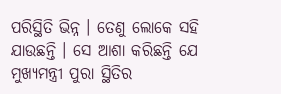ପରିସ୍ଥିତି ଭିନ୍ନ । ତେଣୁ ଲୋକେ ସହି ଯାଉଛନ୍ତି । ସେ ଆଶା କରିଛନ୍ତି ଯେ ମୁଖ୍ୟମନ୍ତ୍ରୀ ପୁରା ସ୍ଥିତିର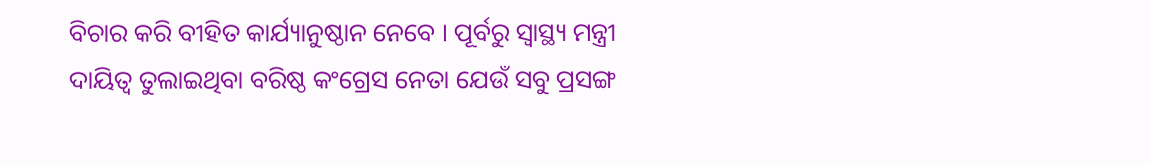ବିଚାର କରି ବୀହିତ କାର୍ଯ୍ୟାନୁଷ୍ଠାନ ନେବେ । ପୂର୍ବରୁ ସ୍ୱାସ୍ଥ୍ୟ ମନ୍ତ୍ରୀ ଦାୟିତ୍ୱ ତୁଲାଇଥିବା ବରିଷ୍ଠ କଂଗ୍ରେସ ନେତା ଯେଉଁ ସବୁ ପ୍ରସଙ୍ଗ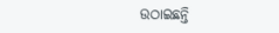ଉଠାଇଛନ୍ତି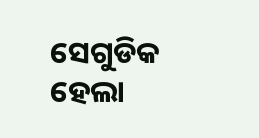ସେଗୁଡିକ ହେଲା